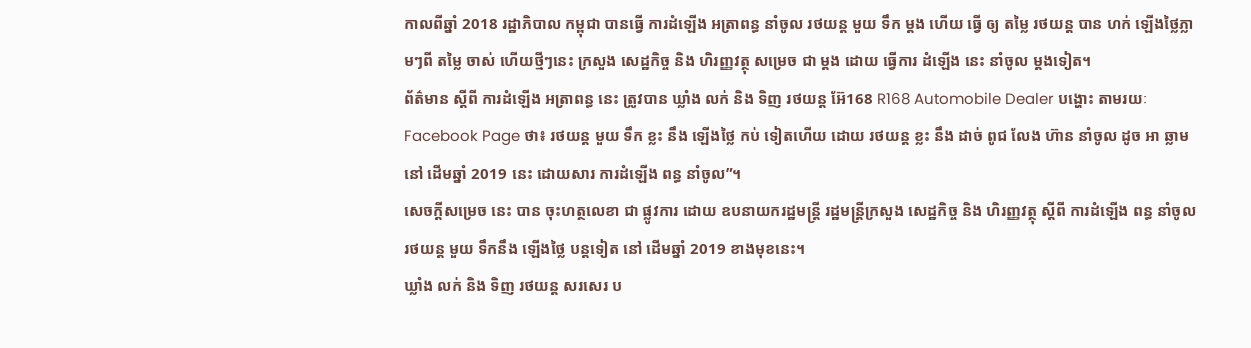កាលពីឆ្នាំ 2018 រដ្ឋាភិបាល កម្ពុជា បានធ្វើ ការដំឡើង អត្រាពន្ធ នាំចូល រថយន្ត មួយ ទឹក ម្ដង ហើយ ធ្វើ ឲ្យ តម្លៃ រថយន្ត បាន ហក់ ឡើងថ្លៃភ្លាមៗពី តម្លៃ ចាស់ ហើយថ្មីៗនេះ ក្រសួង សេដ្ឋកិច្ច និង ហិរញ្ញវត្ថុ សម្រេច ជា ម្ដង ដោយ ធ្វើការ ដំឡើង នេះ នាំចូល ម្ដងទៀត។
ព័ត៌មាន ស្ដីពី ការដំឡើង អត្រាពន្ធ នេះ ត្រូវបាន ឃ្លាំង លក់ និង ទិញ រថយន្ត អ៊ែ168 R168 Automobile Dealer បង្ហោះ តាមរយៈ Facebook Page ថា៖ រថយន្ត មួយ ទឹក ខ្លះ នឹង ឡើងថ្លៃ កប់ ទៀតហើយ ដោយ រថយន្ត ខ្លះ នឹង ដាច់ ពូជ លែង ហ៊ាន នាំចូល ដូច អា ឆ្លាម នៅ ដើមឆ្នាំ 2019 នេះ ដោយសារ ការដំឡើង ពន្ធ នាំចូល”។
សេចក្ដីសម្រេច នេះ បាន ចុះហត្ថលេខា ជា ផ្លូវការ ដោយ ឧបនាយករដ្ឋមន្ត្រី រដ្ឋមន្ត្រីក្រសួង សេដ្ឋកិច្ច និង ហិរញ្ញវត្ថុ ស្តីពី ការដំឡើង ពន្ធ នាំចូល រថយន្ត មួយ ទឹកនឹង ឡើងថ្លៃ បន្តទៀត នៅ ដើមឆ្នាំ 2019 ខាងមុខនេះ។
ឃ្លាំង លក់ និង ទិញ រថយន្ត សរសេរ ប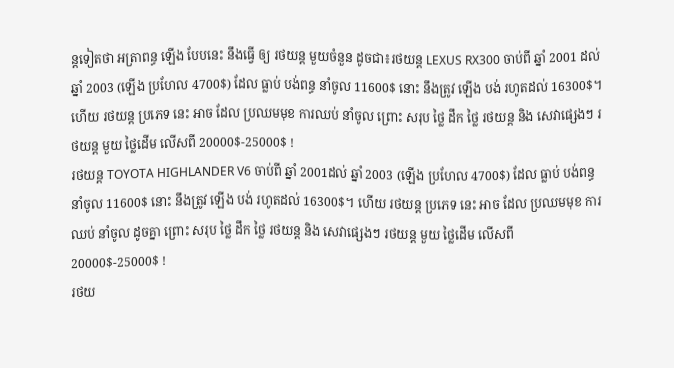ន្តទៀតថា អត្រាពន្ធ ឡើង បែបនេះ នឹងធ្វើ ឲ្យ រថយន្ត មួយចំនួន ដូចជា៖រថយន្ត LEXUS RX300 ចាប់ពី ឆ្នាំ 2001 ដល់ ឆ្នាំ 2003 (ឡើង ប្រហែល 4700$) ដែល ធ្លាប់ បង់ពន្ធ នាំចូល 11600$ នោះ នឹងត្រូវ ឡើង បង់ រហូតដល់ 16300$។
ហើយ រថយន្ត ប្រភេទ នេះ អាច ដែល ប្រឈមមុខ ការឈប់ នាំចូល ព្រោះ សរុប ថ្លៃ ដឹក ថ្លៃ រថយន្ត និង សេវាផ្សេងៗ រថយន្ត មួយ ថ្លៃដើម លើសពី 20000$-25000$ !
រថយន្ត TOYOTA HIGHLANDER V6 ចាប់ពី ឆ្នាំ 2001ដល់ ឆ្នាំ 2003 (ឡើង ប្រហែល 4700$) ដែល ធ្លាប់ បង់ពន្ធ នាំចូល 11600$ នោះ នឹងត្រូវ ឡើង បង់ រហូតដល់ 16300$។ ហើយ រថយន្ត ប្រភេទ នេះ អាច ដែល ប្រឈមមុខ ការឈប់ នាំចូល ដូចគ្នា ព្រោះ សរុប ថ្លៃ ដឹក ថ្លៃ រថយន្ត និង សេវាផ្សេងៗ រថយន្ត មួយ ថ្លៃដើម លើសពី 20000$-25000$ !
រថយ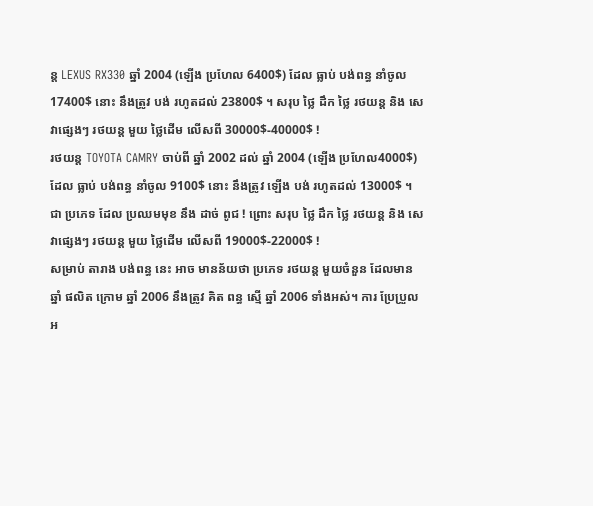ន្ត LEXUS RX330 ឆ្នាំ 2004 (ឡើង ប្រហែល 6400$) ដែល ធ្លាប់ បង់ពន្ធ នាំចូល 17400$ នោះ នឹងត្រូវ បង់ រហូតដល់ 23800$ ។ សរុប ថ្លៃ ដឹក ថ្លៃ រថយន្ត និង សេវាផ្សេងៗ រថយន្ត មួយ ថ្លៃដើម លើសពី 30000$-40000$ !
រថយន្ត TOYOTA CAMRY ចាប់ពី ឆ្នាំ 2002 ដល់ ឆ្នាំ 2004 (ឡើង ប្រហែល4000$) ដែល ធ្លាប់ បង់ពន្ធ នាំចូល 9100$ នោះ នឹងត្រូវ ឡើង បង់ រហូតដល់ 13000$ ។ ជា ប្រភេទ ដែល ប្រឈមមុខ នឹង ដាច់ ពូជ ! ព្រោះ សរុប ថ្លៃ ដឹក ថ្លៃ រថយន្ត និង សេវាផ្សេងៗ រថយន្ត មួយ ថ្លៃដើម លើសពី 19000$-22000$ !
សម្រាប់ តារាង បង់ពន្ធ នេះ អាច មានន័យថា ប្រភេទ រថយន្ត មួយចំនួន ដែលមាន ឆ្នាំ ផលិត ក្រោម ឆ្នាំ 2006 នឹងត្រូវ គិត ពន្ធ ស្មើ ឆ្នាំ 2006 ទាំងអស់។ ការ ប្រែប្រួល អ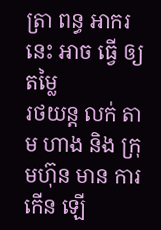ត្រា ពន្ធ អាករ នេះ អាច ធ្វើ ឲ្យ តម្លៃ
រថយន្ត លក់ តាម ហាង និង ក្រុមហ៊ុន មាន ការ កើន ឡើ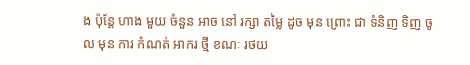ង ប៉ុន្តែ ហាង មួយ ចំនួន អាច នៅ រក្សា តម្លៃ ដូច មុន ព្រោះ ជា ទំនិញ ទិញ ចូល មុន ការ កំណត់ អាករ ថ្មី ខណៈ រថយ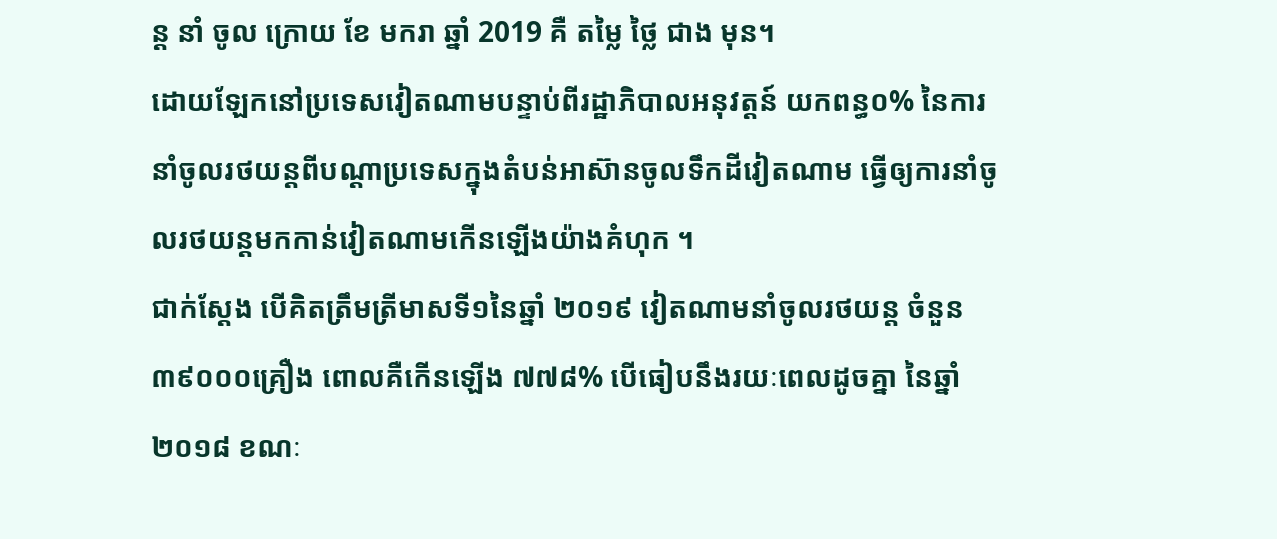ន្ត នាំ ចូល ក្រោយ ខែ មករា ឆ្នាំ 2019 គឺ តម្លៃ ថ្លៃ ជាង មុន។
ដោយឡែកនៅប្រទេសវៀតណាមបន្ទាប់ពីរដ្ឋាភិបាលអនុវត្តន៍ យកពន្ធ០% នៃការនាំចូលរថយន្តពីបណ្ដាប្រទេសក្នុងតំបន់អាស៊ានចូលទឹកដីវៀតណាម ធ្វើឲ្យការនាំចូលរថយន្តមកកាន់វៀតណាមកើនឡើងយ៉ាងគំហុក ។
ជាក់ស្ដែង បើគិតត្រឹមត្រីមាសទី១នៃឆ្នាំ ២០១៩ វៀតណាមនាំចូលរថយន្ត ចំនួន ៣៩០០០គ្រឿង ពោលគឺកើនឡើង ៧៧៨% បើធៀបនឹងរយៈពេលដូចគ្នា នៃឆ្នាំ ២០១៨ ខណៈ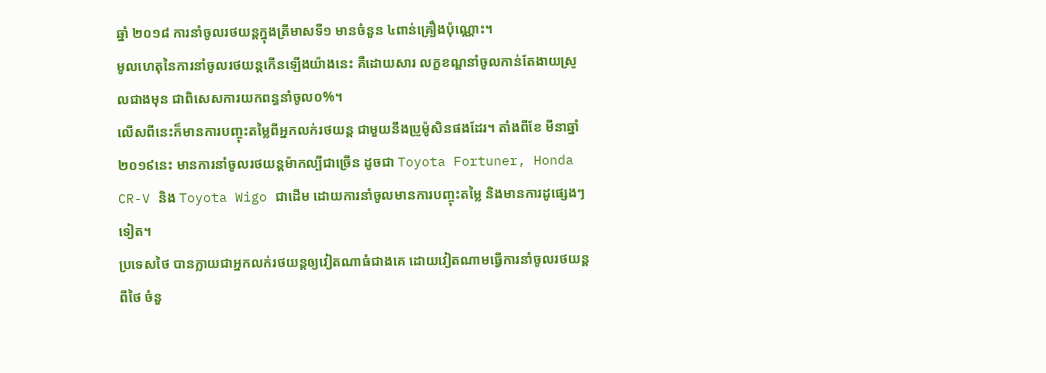ឆ្នាំ ២០១៨ ការនាំចូលរថយន្តក្នុងត្រីមាសទី១ មានចំនួន ៤ពាន់គ្រឿងប៉ុណ្ណោះ។
មូលហេតុនៃការនាំចូលរថយន្តកើនឡើងយ៉ាងនេះ គឺដោយសារ លក្ខខណ្ឌនាំចូលកាន់តែងាយស្រូលជាងមុន ជាពិសេសការយកពន្ធនាំចូល០%។
លើសពីនេះក៏មានការបញ្ចុះតម្លៃពីអ្នកលក់រថយន្ត ជាមួយនឹងប្រូម៉ូសិនផងដែរ។ តាំងពីខែ មីនាឆ្នាំ ២០១៩នេះ មានការនាំចូលរថយន្តម៉ាកល្បីជាច្រើន ដូចជា Toyota Fortuner, Honda CR-V និង Toyota Wigo ជាដើម ដោយការនាំចូលមានការបញ្ចុះតម្លៃ និងមានការដូផ្សេងៗទៀត។
ប្រទេសថៃ បានក្លាយជាអ្នកលក់រថយន្តឲ្យវៀតណាធំជាងគេ ដោយវៀតណាមធ្វើការនាំចូលរថយន្តពីថៃ ចំនួ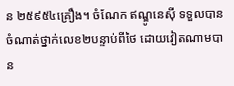ន ២៥៩៥៤គ្រឿង។ ចំណែក ឥណ្ឌូនេស៊ី ទទួលបានចំណាត់ថ្នាក់លេខ២បន្ទាប់ពីថៃ ដោយវៀតណាមបាន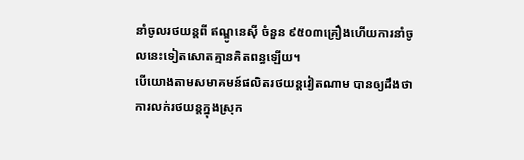នាំចូលរថយន្តពី ឥណ្ឌូនេស៊ី ចំនួន ៩៥០៣គ្រឿងហើយការនាំចូលនេះទៀតសោតគ្មានគិតពន្ធឡើយ។
បើយោងតាមសមាគមន៍ផលិតរថយន្តវៀតណាម បានឲ្យដឹងថា ការលក់រថយន្តក្នុងស្រុក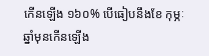កើនឡើង ១៦០% បើធៀបនឹងខែ កុម្ភៈ ឆ្នាំមុនកើនឡើង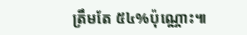ត្រឹមតែ ៥៤%ប៉ុណ្ណោះ៕